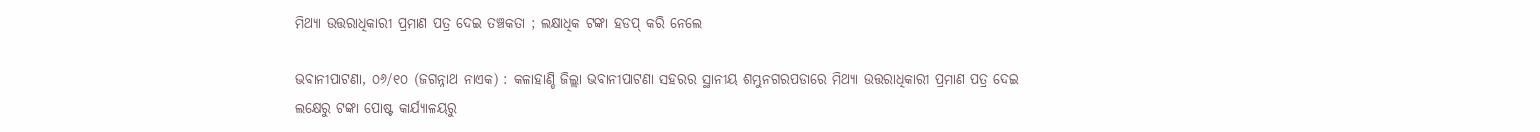ମିଥ୍ୟା ଉତ୍ତରାଧିକାରୀ ପ୍ରମାଣ ପତ୍ର ଦେଇ ତଞ୍ଚକତା ; ଲକ୍ଷାଧିକ ଟଙ୍କା ହଡପ୍ କରି ନେଲେ

ଭବାନୀପାଟଣା, ୦୬/୧୦ (ଜଗନ୍ନାଥ ନାଏକ) : କଳାହାଣ୍ଡି ଜିଲ୍ଲା ଭବାନୀପାଟଣା ସହରର ସ୍ଥାନୀୟ ଶମ୍ଭୁନଗରପଡାରେ ମିଥ୍ୟା ଉତ୍ତରାଧିକାରୀ ପ୍ରମାଣ ପତ୍ର ଦେଇ ଲକ୍ଷେରୁ ଟଙ୍କା ପୋଷ୍ଟ କାର୍ଯ୍ୟାଳୟରୁ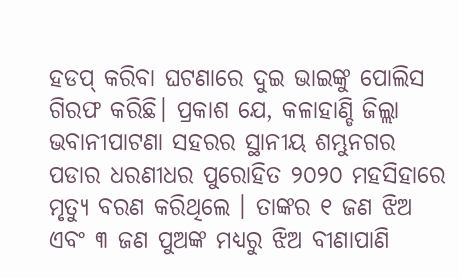ହଡପ୍ କରିବା ଘଟଣାରେ ଦୁଇ ଭାଇଙ୍କୁ ପୋଲିସ ଗିରଫ କରିଛି। ପ୍ରକାଶ ଯେ, କଳାହାଣ୍ଡି ଜିଲ୍ଲା ଭବାନୀପାଟଣା ସହରର ସ୍ଥାନୀୟ ଶମ୍ଭୁନଗର ପଡାର ଧରଣୀଧର ପୁରୋହିତ ୨୦୨୦ ମହସିହାରେ ମୃତ୍ୟୁ ବରଣ କରିଥିଲେ । ତାଙ୍କର ୧ ଜଣ ଝିଅ ଏବଂ ୩ ଜଣ ପୁଅଙ୍କ ମଧ୍ୟରୁ ଝିଅ ବୀଣାପାଣି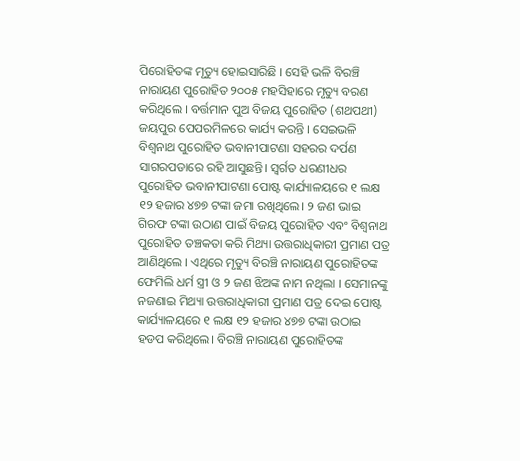ପିରୋହିତଙ୍କ ମୃତ୍ୟୁ ହୋଇସାରିଛି । ସେହି ଭଳି ବିରଞ୍ଚି ନାରାୟଣ ପୁରୋହିତ ୨୦୦୫ ମହସିହାରେ ମୃତ୍ୟୁ ବରଣ କରିଥିଲେ । ବର୍ତ୍ତମାନ ପୁଅ ବିଜୟ ପୁରୋହିତ (ଶଥପଥୀ) ଜୟପୁର ପେପରମିଳରେ କାର୍ଯ୍ୟ କରନ୍ତି । ସେଇଭଳି ବିଶ୍ୱନାଥ ପୁରୋହିତ ଭବାନୀପାଟଣା ସହରର ଦର୍ପଣ ସାଗରପଡାରେ ରହି ଆସୁଛନ୍ତି। ସ୍ବର୍ଗତ ଧରଣୀଧର ପୁରୋହିତ ଭବାନୀପାଟଣା ପୋଷ୍ଟ କାର୍ଯ୍ୟାଳୟରେ ୧ ଲକ୍ଷ ୧୨ ହଜାର ୪୭୭ ଟଙ୍କା ଜମା ରଖିଥିଲେ। ୨ ଜଣ ଭାଇ ଗିରଫ ଟଙ୍କା ଉଠାଣ ପାଇଁ ବିଜୟ ପୁରୋହିତ ଏବଂ ବିଶ୍ୱନାଥ ପୁରୋହିତ ତଞ୍ଚକତା କରି ମିଥ୍ୟା ଉତ୍ତରାଧିକାରୀ ପ୍ରମାଣ ପତ୍ର ଆଣିଥିଲେ । ଏଥିରେ ମୃତ୍ୟୁ ବିରଞ୍ଚି ନାରାୟଣ ପୁରୋହିତଙ୍କ ଫେମିଲି ଧର୍ମ ସ୍ତ୍ରୀ ଓ ୨ ଜଣ ଝିଅଙ୍କ ନାମ ନଥିଲା । ସେମାନଙ୍କୁ ନଜଣାଇ ମିଥ୍ୟା ଉତ୍ତରାଧିକାରୀ ପ୍ରମାଣ ପତ୍ର ଦେଇ ପୋଷ୍ଟ କାର୍ଯ୍ୟାଳୟରେ ୧ ଲକ୍ଷ ୧୨ ହଜାର ୪୭୭ ଟଙ୍କା ଉଠାଇ ହଡପ କରିଥିଲେ। ବିରଞ୍ଚି ନାରାୟଣ ପୁରୋହିତଙ୍କ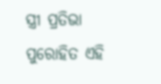ସ୍ତ୍ରୀ ପ୍ରତିଭା ପୁରୋହିତ ଏହି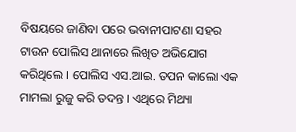ବିଷୟରେ ଜାଣିବା ପରେ ଭବାନୀପାଟଣା ସହର ଟାଉନ ପୋଲିସ ଥାନାରେ ଲିଖିତ ଅଭିଯୋଗ କରିଥିଲେ । ପୋଲିସ ଏସ.ଆଇ. ତପନ କାଲୋ ଏକ ମାମଲା ରୁଜୁ କରି ତଦନ୍ତ । ଏଥିରେ ମିଥ୍ୟା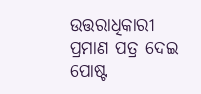ଉତ୍ତରାଧିକାରୀ ପ୍ରମାଣ ପତ୍ର ଦେଇ ପୋଷ୍ଟ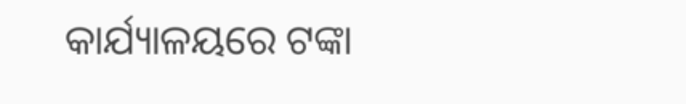କାର୍ଯ୍ୟାଳୟରେ ଟଙ୍କା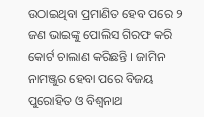ଉଠାଇଥିବା ପ୍ରମାଣିତ ହେବ ପରେ ୨ ଜଣ ଭାଇଙ୍କୁ ପୋଲିସ ଗିରଫ କରି କୋର୍ଟ ଚାଲାଣ କରିଛନ୍ତି । ଜାମିନ ନାମଞ୍ଜୁର ହେବା ପରେ ବିଜୟ ପୁରୋହିତ ଓ ବିଶ୍ୱନାଥ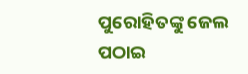ପୁରୋହିତଙ୍କୁ ଜେଲ ପଠାଇ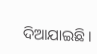ଦିଆଯାଇଛି।